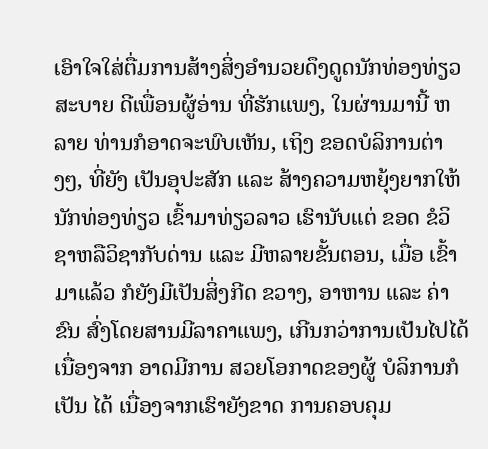ເອົາໃຈໃສ່ຕື່ມການສ້າງສິ່ງອຳນວຍດຶງດູດນັກທ່ອງທ່ຽວ
ສະບາຍ ດີເພື່ອນຜູ້ອ່ານ ທີ່ຮັກແພງ, ໃນຜ່ານມານີ້ ຫລາຍ ທ່ານກໍອາດຈະພົບເຫັນ, ເຖິງ ຂອດບໍລິການຕ່າງໆ, ທີ່ຍັງ ເປັນອຸປະສັກ ແລະ ສ້າງຄວາມຫຍຸ້ງຍາກໃຫ້ ນັກທ່ອງທ່ຽວ ເຂົ້າມາທ່ຽວລາວ ເຮົານັບແຕ່ ຂອດ ຂໍວິຊາຫລືວິຊາກັບດ່ານ ແລະ ມີຫລາຍຂັ້ນຕອນ, ເມື່ອ ເຂົ້າມາແລ້ວ ກໍຍັງມີເປັນສິ່ງກີດ ຂວາງ, ອາຫານ ແລະ ຄ່າຂົນ ສົ່ງໂດຍສານມີລາຄາແພງ, ເກີນກວ່າການເປັນໄປໄດ້ ເນື່ອງຈາກ ອາດມີການ ສວຍໂອກາດຂອງຜູ້ ບໍລິການກໍເປັນ ໄດ້ ເນື່ອງຈາກເຮົາຍັງຂາດ ການຄອບຄຸມ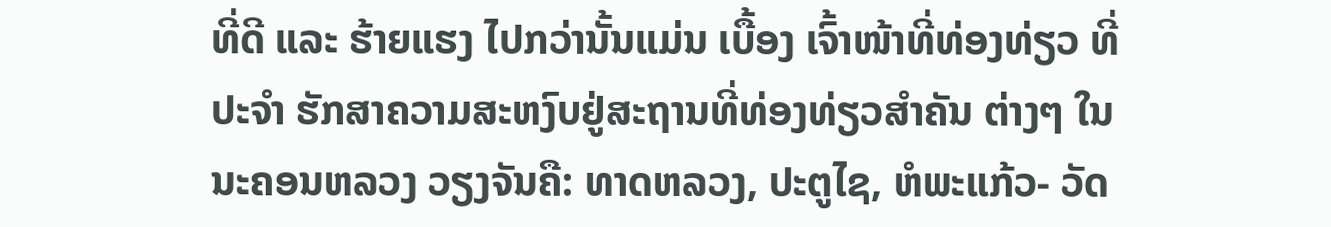ທີ່ດີ ແລະ ຮ້າຍແຮງ ໄປກວ່ານັ້ນແມ່ນ ເບື້ອງ ເຈົ້າໜ້າທີ່ທ່ອງທ່ຽວ ທີ່ປະຈຳ ຮັກສາຄວາມສະຫງົບຢູ່ສະຖານທີ່ທ່ອງທ່ຽວສຳຄັນ ຕ່າງໆ ໃນນະຄອນຫລວງ ວຽງຈັນຄື: ທາດຫລວງ, ປະຕູໄຊ, ຫໍພະແກ້ວ- ວັດ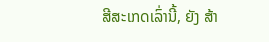ສີສະເກດເລົ່ານີ້, ຍັງ ສ້າ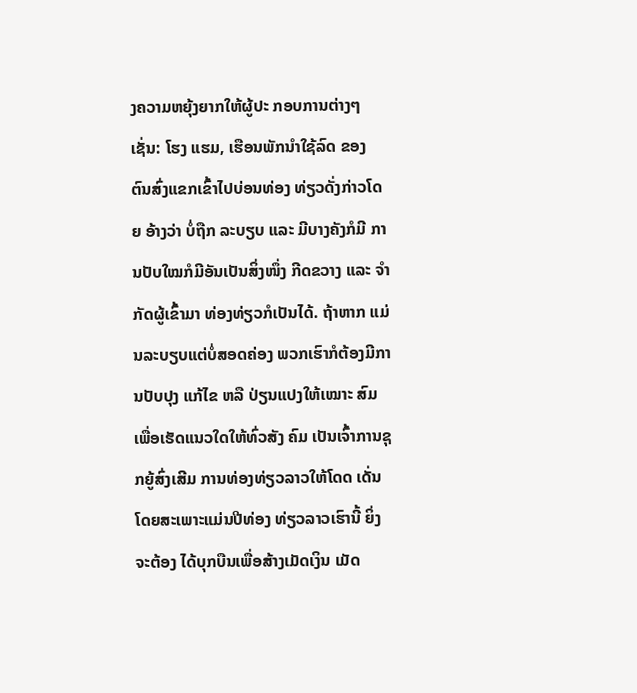ງຄວາມຫຍຸ້ງຍາກໃຫ້ຜູ້ປະ ກອບການຕ່າງໆເຊັ່ນ: ໂຮງ ແຮມ, ເຮືອນພັກນຳໃຊ້ລົດ ຂອງ ຕົນສົ່ງແຂກເຂົ້າໄປບ່ອນທ່ອງ ທ່ຽວດັ່ງກ່າວໂດຍ ອ້າງວ່າ ບໍ່ຖືກ ລະບຽບ ແລະ ມີບາງຄັງກໍມີ ການປັບໃໝກໍມີອັນເປັນສິ່ງໜຶ່ງ ກີດຂວາງ ແລະ ຈຳກັດຜູ້ເຂົ້າມາ ທ່ອງທ່ຽວກໍເປັນໄດ້. ຖ້າຫາກ ແມ່ນລະບຽບແຕ່ບໍ່ສອດຄ່ອງ ພວກເຮົາກໍຕ້ອງມີການປັບປຸງ ແກ້ໄຂ ຫລື ປ່ຽນແປງໃຫ້ເໝາະ ສົມເພື່ອເຮັດແນວໃດໃຫ້ທົ່ວສັງ ຄົມ ເປັນເຈົ້າການຊຸກຍູ້ສົ່ງເສີມ ການທ່ອງທ່ຽວລາວໃຫ້ໂດດ ເດັ່ນ ໂດຍສະເພາະແມ່ນປີທ່ອງ ທ່ຽວລາວເຮົານີ້ ຍິ່ງຈະຕ້ອງ ໄດ້ບຸກບືນເພື່ອສ້າງເມັດເງິນ ເມັດ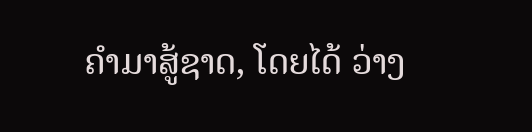ຄຳມາສູ້ຊາດ, ໂດຍໄດ້ ວ່າງ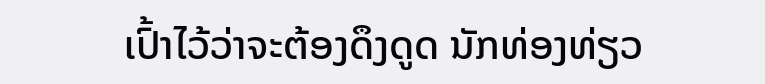ເປົ້າໄວ້ວ່າຈະຕ້ອງດຶງດູດ ນັກທ່ອງທ່ຽວ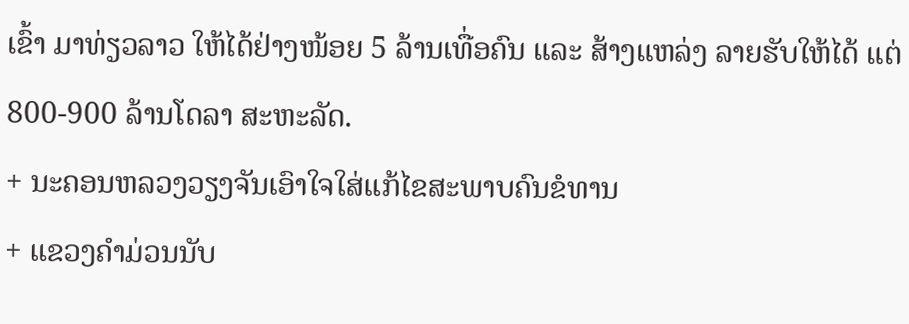ເຂົ້າ ມາທ່ຽວລາວ ໃຫ້ໄດ້ຢ່າງໜ້ອຍ 5 ລ້ານເທື່ອຄົນ ແລະ ສ້າງແຫລ່ງ ລາຍຮັບໃຫ້ໄດ້ ແຕ່ 800-900 ລ້ານໂດລາ ສະຫະລັດ.
+ ນະຄອນຫລວງວຽງຈັນເອົາໃຈໃສ່ແກ້ໄຂສະພາບຄົນຂໍທານ
+ ແຂວງຄຳມ່ວນນັບ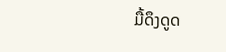ມື້ດຶງດູດ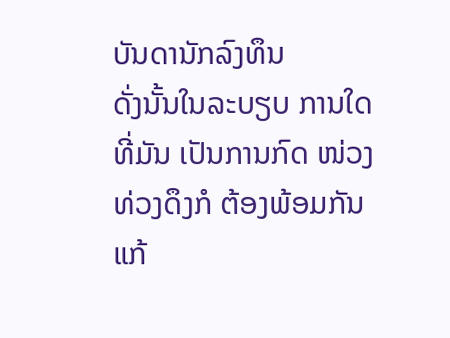ບັນດານັກລົງທຶນ
ດັ່ງນັ້ນໃນລະບຽບ ການໃດທີ່ມັນ ເປັນການກົດ ໜ່ວງທ່ວງດຶງກໍ ຕ້ອງພ້ອມກັນ ແກ້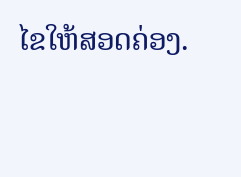ໄຂໃຫ້ສອດຄ່ອງ.